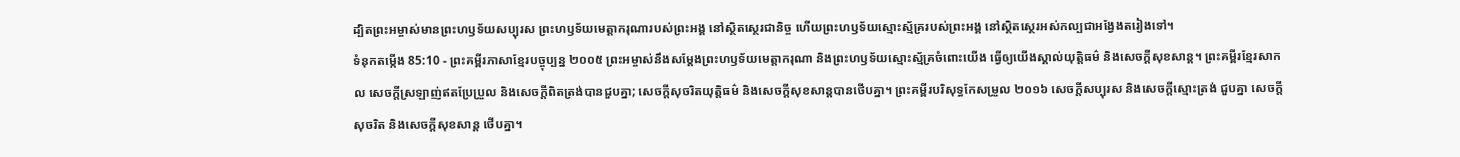ដ្បិតព្រះអម្ចាស់មានព្រះហឫទ័យសប្បុរស ព្រះហឫទ័យមេត្តាករុណារបស់ព្រះអង្គ នៅស្ថិតស្ថេរជានិច្ច ហើយព្រះហឫទ័យស្មោះស្ម័គ្ររបស់ព្រះអង្គ នៅស្ថិតស្ថេរអស់កល្បជាអង្វែងតរៀងទៅ។
ទំនុកតម្កើង 85:10 - ព្រះគម្ពីរភាសាខ្មែរបច្ចុប្បន្ន ២០០៥ ព្រះអម្ចាស់នឹងសម្តែងព្រះហឫទ័យមេត្តាករុណា និងព្រះហឫទ័យស្មោះស្ម័គ្រចំពោះយើង ធ្វើឲ្យយើងស្គាល់យុត្តិធម៌ និងសេចក្ដីសុខសាន្ត។ ព្រះគម្ពីរខ្មែរសាកល សេចក្ដីស្រឡាញ់ឥតប្រែប្រួល និងសេចក្ដីពិតត្រង់បានជួបគ្នា; សេចក្ដីសុចរិតយុត្តិធម៌ និងសេចក្ដីសុខសាន្តបានថើបគ្នា។ ព្រះគម្ពីរបរិសុទ្ធកែសម្រួល ២០១៦ សេចក្ដីសប្បុរស និងសេចក្ដីស្មោះត្រង់ ជួបគ្នា សេចក្ដីសុចរិត និងសេចក្ដីសុខសាន្ត ថើបគ្នា។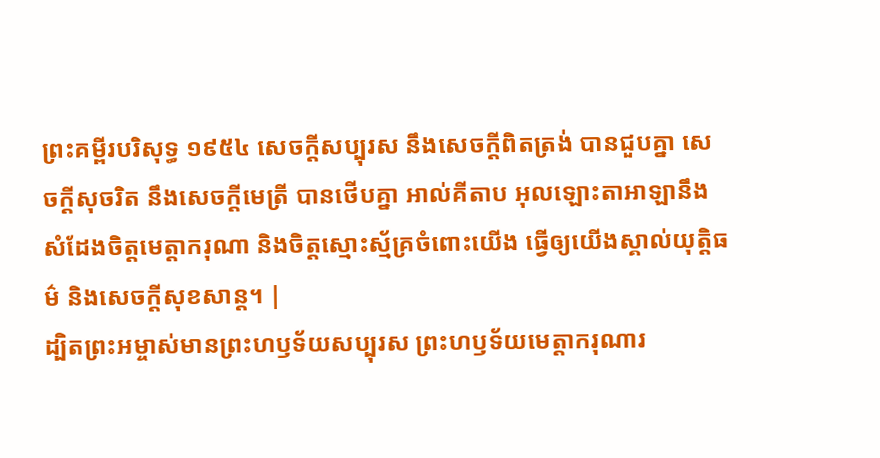ព្រះគម្ពីរបរិសុទ្ធ ១៩៥៤ សេចក្ដីសប្បុរស នឹងសេចក្ដីពិតត្រង់ បានជួបគ្នា សេចក្ដីសុចរិត នឹងសេចក្ដីមេត្រី បានថើបគ្នា អាល់គីតាប អុលឡោះតាអាឡានឹងសំដែងចិត្តមេត្តាករុណា និងចិត្តស្មោះស្ម័គ្រចំពោះយើង ធ្វើឲ្យយើងស្គាល់យុត្តិធម៌ និងសេចក្ដីសុខសាន្ត។ |
ដ្បិតព្រះអម្ចាស់មានព្រះហឫទ័យសប្បុរស ព្រះហឫទ័យមេត្តាករុណារ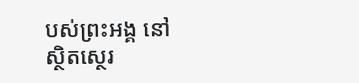បស់ព្រះអង្គ នៅស្ថិតស្ថេរ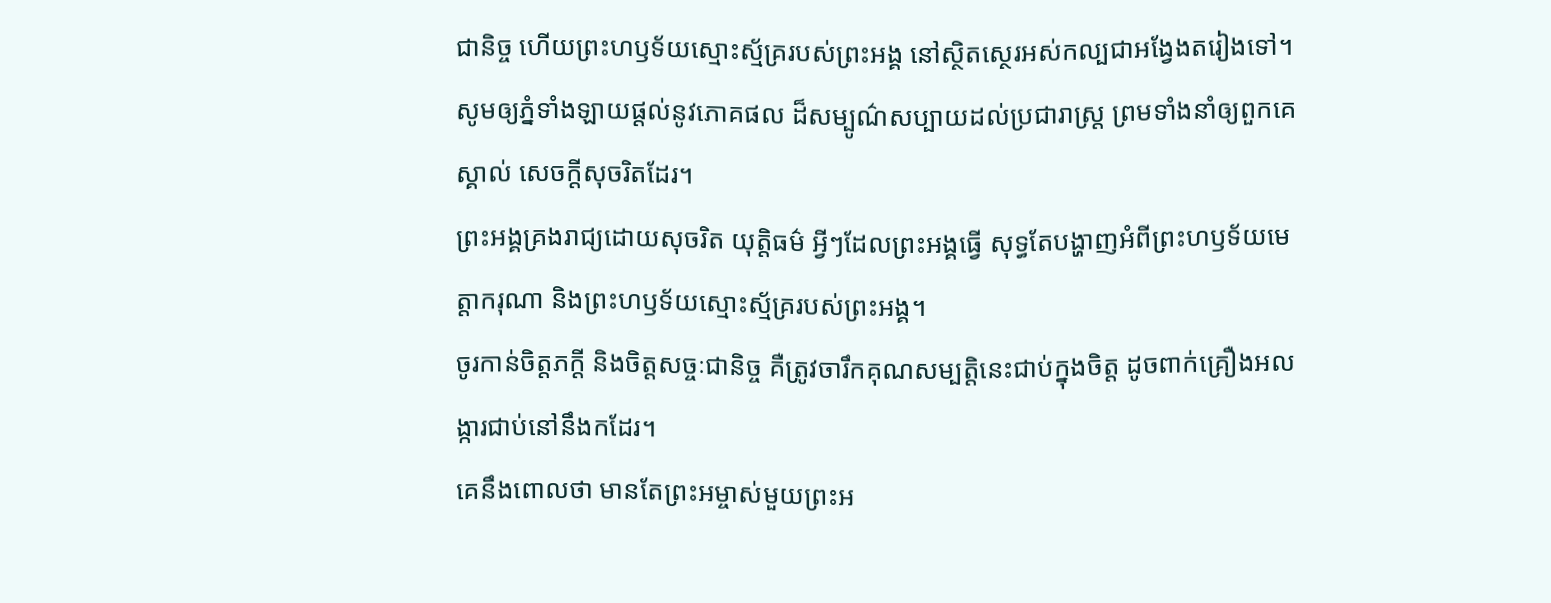ជានិច្ច ហើយព្រះហឫទ័យស្មោះស្ម័គ្ររបស់ព្រះអង្គ នៅស្ថិតស្ថេរអស់កល្បជាអង្វែងតរៀងទៅ។
សូមឲ្យភ្នំទាំងឡាយផ្ដល់នូវភោគផល ដ៏សម្បូណ៌សប្បាយដល់ប្រជារាស្ត្រ ព្រមទាំងនាំឲ្យពួកគេស្គាល់ សេចក្ដីសុចរិតដែរ។
ព្រះអង្គគ្រងរាជ្យដោយសុចរិត យុត្តិធម៌ អ្វីៗដែលព្រះអង្គធ្វើ សុទ្ធតែបង្ហាញអំពីព្រះហឫទ័យមេត្តាករុណា និងព្រះហឫទ័យស្មោះស្ម័គ្ររបស់ព្រះអង្គ។
ចូរកាន់ចិត្តភក្ដី និងចិត្តសច្ចៈជានិច្ច គឺត្រូវចារឹកគុណសម្បត្តិនេះជាប់ក្នុងចិត្ត ដូចពាក់គ្រឿងអលង្ការជាប់នៅនឹងកដែរ។
គេនឹងពោលថា មានតែព្រះអម្ចាស់មួយព្រះអ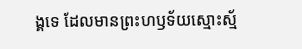ង្គទេ ដែលមានព្រះហឫទ័យស្មោះស្ម័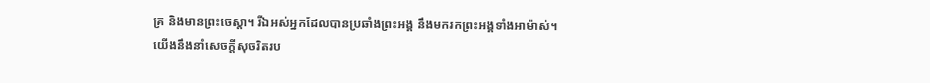គ្រ និងមានព្រះចេស្ដា។ រីឯអស់អ្នកដែលបានប្រឆាំងព្រះអង្គ នឹងមករកព្រះអង្គទាំងអាម៉ាស់។
យើងនឹងនាំសេចក្ដីសុចរិតរប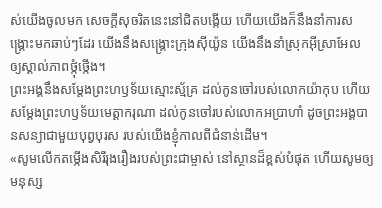ស់យើងចូលមក សេចក្ដីសុចរិតនេះនៅជិតបង្កើយ ហើយយើងក៏នឹងនាំការសង្គ្រោះមកឆាប់ៗដែរ យើងនឹងសង្គ្រោះក្រុងស៊ីយ៉ូន យើងនឹងនាំស្រុកអ៊ីស្រាអែល ឲ្យស្គាល់ភាពថ្កុំថ្កើង។
ព្រះអង្គនឹងសម្តែងព្រះហឫទ័យស្មោះស្ម័គ្រ ដល់កូនចៅរបស់លោកយ៉ាកុប ហើយសម្តែងព្រះហឫទ័យមេត្តាករុណា ដល់កូនចៅរបស់លោកអប្រាហាំ ដូចព្រះអង្គបានសន្យាជាមួយបុព្វបុរស របស់យើងខ្ញុំកាលពីជំនាន់ដើម។
«សូមលើកតម្កើងសិរីរុងរឿងរបស់ព្រះជាម្ចាស់ នៅស្ថានដ៏ខ្ពស់បំផុត ហើយសូមឲ្យមនុស្ស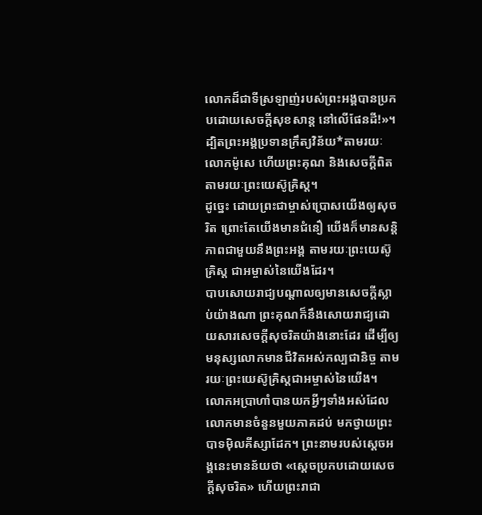លោកដ៏ជាទីស្រឡាញ់របស់ព្រះអង្គបានប្រកបដោយសេចក្ដីសុខសាន្ត នៅលើផែនដី!»។
ដ្បិតព្រះអង្គប្រទានក្រឹត្យវិន័យ*តាមរយៈលោកម៉ូសេ ហើយព្រះគុណ និងសេចក្ដីពិត តាមរយៈព្រះយេស៊ូគ្រិស្ត។
ដូច្នេះ ដោយព្រះជាម្ចាស់ប្រោសយើងឲ្យសុចរិត ព្រោះតែយើងមានជំនឿ យើងក៏មានសន្តិភាពជាមួយនឹងព្រះអង្គ តាមរយៈព្រះយេស៊ូគ្រិស្ត ជាអម្ចាស់នៃយើងដែរ។
បាបសោយរាជ្យបណ្ដាលឲ្យមានសេចក្ដីស្លាប់យ៉ាងណា ព្រះគុណក៏នឹងសោយរាជ្យដោយសារសេចក្ដីសុចរិតយ៉ាងនោះដែរ ដើម្បីឲ្យមនុស្សលោកមានជីវិតអស់កល្បជានិច្ច តាមរយៈព្រះយេស៊ូគ្រិស្តជាអម្ចាស់នៃយើង។
លោកអប្រាហាំបានយកអ្វីៗទាំងអស់ដែលលោកមានចំនួនមួយភាគដប់ មកថ្វាយព្រះបាទម៉ិលគីស្សាដែក។ ព្រះនាមរបស់ស្ដេចអង្គនេះមានន័យថា «ស្ដេចប្រកបដោយសេចក្ដីសុចរិត» ហើយព្រះរាជា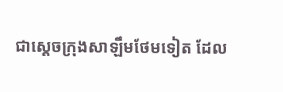ជាស្ដេចក្រុងសាឡឹមថែមទៀត ដែល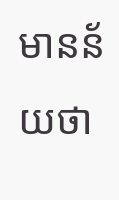មានន័យថា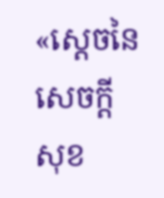«ស្ដេចនៃសេចក្ដីសុខ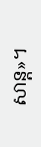សាន្ត»។